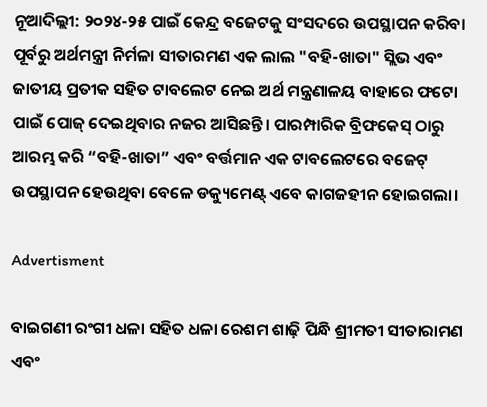ନୂଆଦିଲ୍ଲୀ: ୨୦୨୪-୨୫ ପାଇଁ କେନ୍ଦ୍ର ବଜେଟକୁ ସଂସଦରେ ଉପସ୍ଥାପନ କରିବା ପୂର୍ବରୁ ଅର୍ଥମନ୍ତ୍ରୀ ନିର୍ମଳା ସୀତାରମଣ ଏକ ଲାଲ "ବହି-ଖାତା" ସ୍ଲିଭ ଏବଂ ଜାତୀୟ ପ୍ରତୀକ ସହିତ ଟାବଲେଟ ନେଇ ଅର୍ଥ ମନ୍ତ୍ରଣାଳୟ ବାହାରେ ଫଟୋ ପାଇଁ ପୋଜ୍‌ ଦେଇଥିବାର ନଜର ଆସିଛନ୍ତି। ପାରମ୍ପାରିକ ବ୍ରିଫକେସ୍ ଠାରୁ ଆରମ୍ଭ କରି “ବହି-ଖାତା” ଏବଂ ବର୍ତ୍ତମାନ ଏକ ଟାବଲେଟରେ ବଜେଟ୍ ଉପସ୍ଥାପନ ହେଉଥିବା ବେଳେ ଡକ୍ୟୁମେଣ୍ଟ୍ ଏବେ କାଗଜହୀନ ହୋଇଗଲା।

Advertisment

ବାଇଗଣୀ ରଂଗୀ ଧଳା ସହିତ ଧଳା ରେଶମ ଶାଢ଼ି ପିନ୍ଧି ଶ୍ରୀମତୀ ସୀତାରାମଣ ଏବଂ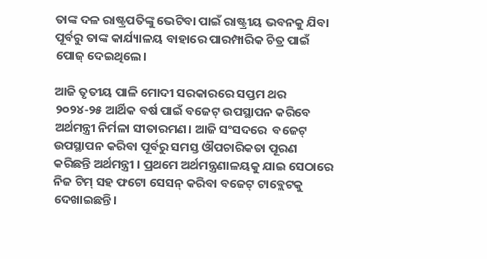ତାଙ୍କ ଦଳ ରାଷ୍ଟ୍ରପତିଙ୍କୁ ଭେଟିବା ପାଇଁ ରାଷ୍ଟ୍ରୀୟ ଭବନକୁ ଯିବା ପୂର୍ବରୁ ତାଙ୍କ କାର୍ଯ୍ୟାଳୟ ବାହାରେ ପାରମ୍ପାରିକ ଚିତ୍ର ପାଇଁ ପୋଜ୍ ଦେଇଥିଲେ।

ଆଜି ତୃତୀୟ ପାଳି ମୋଦୀ ସରକାରରେ ସପ୍ତମ ଥର ୨୦୨୪-୨୫ ଆର୍ଥିକ ବର୍ଷ ପାଇଁ ବଜେଟ୍ ଉପସ୍ଥାପନ କରିବେ ଅର୍ଥମନ୍ତ୍ରୀ ନିର୍ମଳା ସୀତାରମଣ। ଆଜି ସଂସଦରେ  ବଜେଟ୍ ଉପସ୍ଥାପନ କରିବା ପୂର୍ବରୁ ସମସ୍ତ ଔପଚାରିକତା ପୂରଣ କରିଛନ୍ତି ଅର୍ଥମନ୍ତ୍ରୀ । ପ୍ରଥମେ ଅର୍ଥମନ୍ତ୍ରଣାଳୟକୁ ଯାଇ ସେଠାରେ ନିଜ ଟିମ୍ ସହ ଫଟୋ ସେସନ୍ କରିବା ବଜେଟ୍ ଟାବ୍ଲେଟକୁ ଦେଖାଇଛନ୍ତି।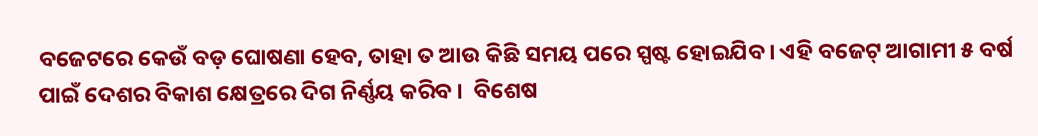ବଜେଟରେ କେଉଁ ବଡ଼ ଘୋଷଣା ହେବ, ତାହା ତ ଆଉ କିଛି ସମୟ ପରେ ସ୍ପଷ୍ଟ ହୋଇଯିବ। ଏହି ବଜେଟ୍ ଆଗାମୀ ୫ ବର୍ଷ ପାଇଁ ଦେଶର ବିକାଶ କ୍ଷେତ୍ରରେ ଦିଗ ନିର୍ଣ୍ଣୟ କରିବ ।  ବିଶେଷ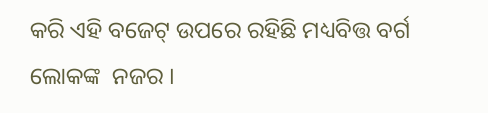କରି ଏହି ବଜେଟ୍ ଉପରେ ରହିଛି ମଧ୍ୟବିତ୍ତ ବର୍ଗ ଲୋକଙ୍କ  ନଜର ।